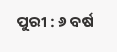ପୁରୀ : ୬ ବର୍ଷ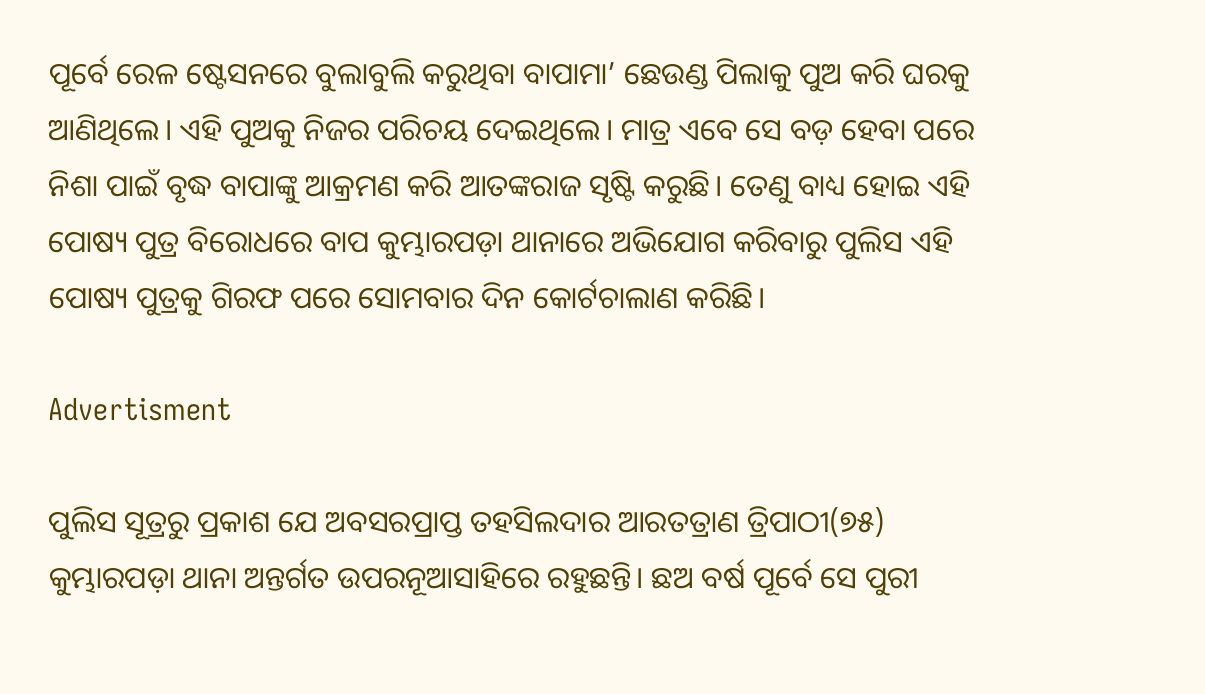ପୂର୍ବେ ରେଳ ଷ୍ଟେସନରେ ବୁଲାବୁଲି କରୁଥିବା ବାପାମା’ ଛେଉଣ୍ଡ ପିଲାକୁ ପୁଅ କରି ଘରକୁ ଆଣିଥିଲେ। ଏହି ପୁଅକୁ ନିଜର ପରିଚୟ ଦେଇଥିଲେ। ମାତ୍ର ଏବେ ସେ ବଡ଼ ହେବା ପରେ ନିଶା ପାଇଁ ବୃଦ୍ଧ ବାପାଙ୍କୁ ଆକ୍ରମଣ କରି ଆତଙ୍କରାଜ ସୃଷ୍ଟି କରୁଛି। ତେଣୁ ବାଧ୍ୟ ହୋଇ ଏହି ପୋଷ୍ୟ ପୁତ୍ର ବିରୋଧରେ ବାପ କୁମ୍ଭାରପଡ଼ା ଥାନାରେ ଅଭିଯୋଗ କରିବାରୁ ପୁଲିସ ଏହି ପୋଷ୍ୟ ପୁତ୍ରକୁ ଗିରଫ ପରେ ସୋମବାର ଦିନ କୋର୍ଟଚାଲାଣ କରିଛି।

Advertisment

ପୁଲିସ ସୂତ୍ରରୁ ପ୍ରକାଶ ଯେ ଅବସରପ୍ରାପ୍ତ ତହସିଲଦାର ଆରତତ୍ରାଣ ତ୍ରିପାଠୀ(୭୫) କୁମ୍ଭାରପଡ଼ା ଥାନା ଅନ୍ତର୍ଗତ ଉପରନୂଆସାହିରେ ରହୁଛନ୍ତି। ଛଅ ବର୍ଷ ପୂର୍ବେ ସେ ପୁରୀ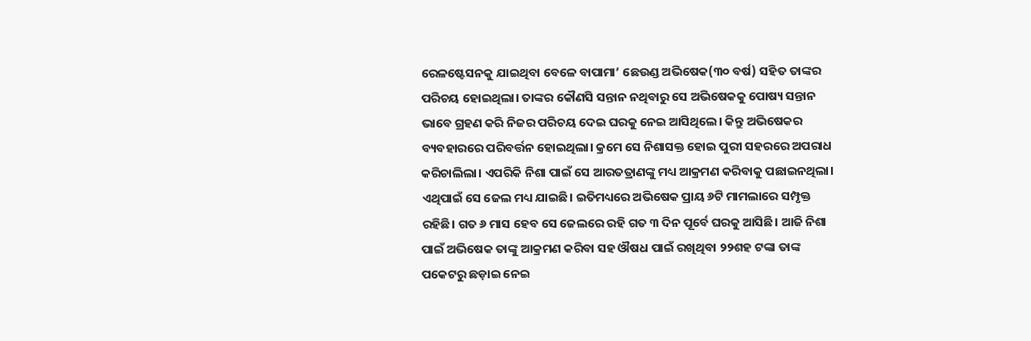ରେଳଷ୍ଟେସନକୁ ଯାଇଥିବା ବେଳେ ବାପାମା’ ଛେଉଣ୍ଡ ଅଭିଷେକ(୩୦ ବର୍ଷ) ସହିତ ତାଙ୍କର ପରିଚୟ ହୋଇଥିଲା। ତାଙ୍କର କୌଣସି ସନ୍ତାନ ନଥିବାରୁ ସେ ଅଭିଷେକକୁ ପୋଷ୍ୟ ସନ୍ତାନ ଭାବେ ଗ୍ରହଣ କରି ନିଜର ପରିଚୟ ଦେଇ ଘରକୁ ନେଇ ଆସିଥିଲେ। କିନ୍ତୁ ଅଭିଷେକର ବ୍ୟବହାରରେ ପରିବର୍ତ୍ତନ ହୋଇଥିଲା। କ୍ରମେ ସେ ନିଶାସକ୍ତ ହୋଇ ପୁରୀ ସହରରେ ଅପରାଧ କରିଚାଲିଲା। ଏପରିକି ନିଶା ପାଇଁ ସେ ଆରତତ୍ରାଣଙ୍କୁ ମଧ୍ୟ ଆକ୍ରମଣ କରିବାକୁ ପଛାଇନଥିଲା। ଏଥିପାଇଁ ସେ ଜେଲ ମଧ୍ୟ ଯାଇଛି। ଇତିମଧ୍ୟରେ ଅଭିଷେକ ପ୍ରାୟ ୬ଟି ମାମଲାରେ ସମ୍ପୃକ୍ତ ରହିଛି। ଗତ ୬ ମାସ ହେବ ସେ ଜେଲରେ ରହି ଗତ ୩ ଦିନ ପୂର୍ବେ ଘରକୁ ଆସିଛି। ଆଜି ନିଶା ପାଇଁ ଅଭିଷେକ ତାଙ୍କୁ ଆକ୍ରମଣ କରିବା ସହ ଔଷଧ ପାଇଁ ରଖିଥିବା ୨୨ଶହ ଟଙ୍କା ତାଙ୍କ ପକେଟରୁ ଛଡ଼ାଇ ନେଇ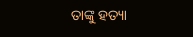ତାଙ୍କୁ ହତ୍ୟା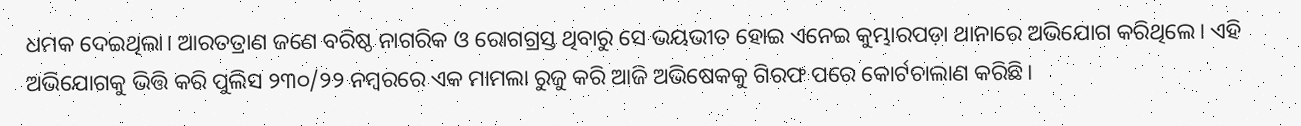ଧମକ ଦେଇଥିଲା। ଆରତତ୍ରାଣ ଜଣେ ବରିଷ୍ଠ ନାଗରିକ ଓ ରୋଗଗ୍ରସ୍ତ ଥିବାରୁ ସେ ଭୟଭୀତ ହୋଇ ଏନେଇ କୁମ୍ଭାରପଡ଼ା ଥାନାରେ ଅଭିଯୋଗ କରିଥିଲେ। ଏହି ଅଭିଯୋଗକୁ ଭିତ୍ତି କରି ପୁଲିସ ୨୩୦/୨୨ ନମ୍ବରରେ ଏକ ମାମଲା ରୁଜୁ କରି ଆଜି ଅଭିଷେକକୁ ଗିରଫ ପରେ କୋର୍ଟଚାଲାଣ କରିଛି।